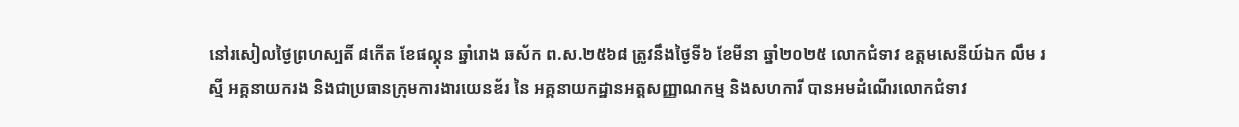នៅរសៀលថ្ងៃព្រហស្បតិ៍ ៨កើត ខែផល្គុន ឆ្នាំរោង ឆស័ក ព.ស.២៥៦៨ ត្រូវនឹងថ្ងៃទី៦ ខែមីនា ឆ្នាំ២០២៥ លោកជំទាវ ឧត្តមសេនីយ៍ឯក លឹម រស្មី អគ្គនាយករង និងជាប្រធានក្រុមការងារយេនឌ័រ នៃ អគ្គនាយកដ្ឋានអត្តសញ្ញាណកម្ម និងសហការី បានអមដំណើរលោកជំទាវ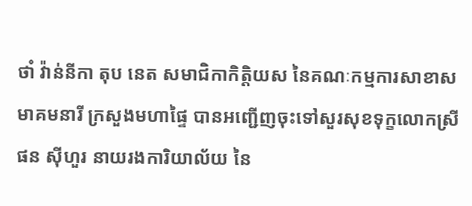ថាំ វ៉ាន់នីកា តុប នេត សមាជិកាកិត្តិយស នៃគណៈកម្មការសាខាសមាគមនារី ក្រសួងមហាផ្ទៃ បានអញ្ជេីញចុះទៅសួរសុខទុក្ខលោកស្រី ផន សុីហួរ នាយរងការិយាល័យ នៃ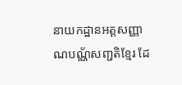នាយកដ្ឋានអត្តសញ្ញាណបណ្ណ័សញ្ជតិខ្មែរ ដែ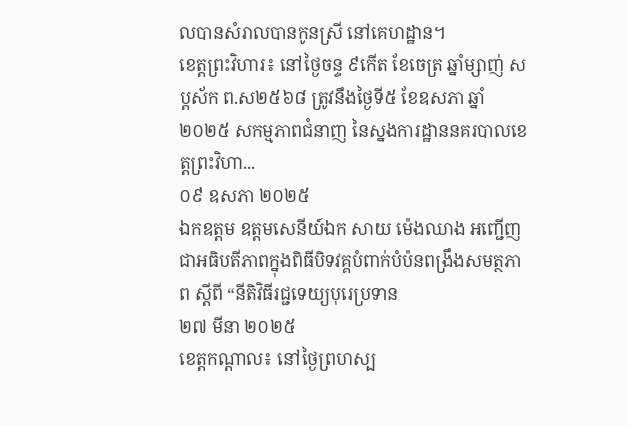លបានសំរាលបានកូនស្រី នៅគេហដ្ឋាន។
ខេត្តព្រះវិហារ៖ នៅថ្ងៃចន្ទ ៩កើត ខែចេត្រ ឆ្នាំម្សាញ់ សប្តស័ក ព.ស២៥៦៨ ត្រូវនឹងថ្ងៃទី៥ ខែឧសភា ឆ្នាំ២០២៥ សកម្មភាពជំនាញ នៃស្នងការដ្ឋាននគរបាលខេត្តព្រះវិហា...
០៩ ឧសភា ២០២៥
ឯកឧត្តម ឧត្តមសេនីយ៍ឯក សាយ ម៉េងឈាង អញ្ជើញជាអធិបតីភាពក្នុងពិធីបិទវគ្គបំពាក់បំប៉នពង្រឹងសមត្ថភាព ស្ដីពី “នីតិវិធីរជ្ជទេយ្យបុរេប្រទាន
២៧ មីនា ២០២៥
ខេត្តកណ្ដាល៖ នៅថ្ងៃព្រហស្ប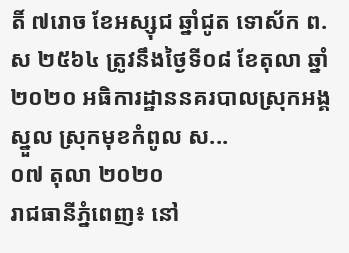តិ៍ ៧រោច ខែអស្សុជ ឆ្នាំជូត ទោស័ក ព.ស ២៥៦៤ ត្រូវនឹងថ្ងៃទី០៨ ខែតុលា ឆ្នាំ២០២០ អធិការដ្ឋាននគរបាលស្រុកអង្គស្នួល ស្រុកមុខកំពូល ស...
០៧ តុលា ២០២០
រាជធានីភ្នំពេញ៖ នៅ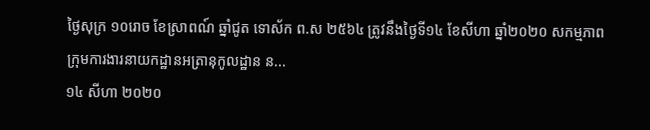ថ្ងៃសុក្រ ១០រោច ខែស្រាពណ៍ ឆ្នាំជូត ទោស័ក ព.ស ២៥៦៤ ត្រូវនឹងថ្ងៃទី១៤ ខែសីហា ឆ្នាំ២០២០ សកម្មភាពក្រុមការងារនាយកដ្ឋានអត្រានុកូលដ្ឋាន ន...
១៤ សីហា ២០២០